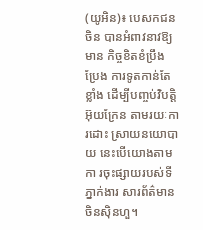(យូអិន)៖ បេសកជនចិន បានអំពាវនាវឱ្យមាន កិច្ចខិតខំប្រឹងប្រែង ការទូតកាន់តែខ្លាំង ដើម្បីបញ្ចប់វិបត្តិអ៊ុយក្រែន តាមរយៈការដោះ ស្រាយនយោបាយ នេះបើយោងតាមកា រចុះផ្សាយរបស់ទីភ្នាក់ងារ សារព័ត៌មានចិនស៊ិនហួ។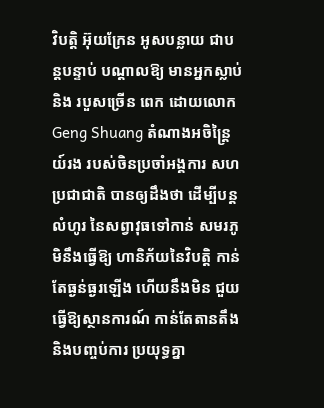វិបត្តិ អ៊ុយក្រែន អូសបន្លាយ ជាបន្តបន្ទាប់ បណ្តាលឱ្យ មានអ្នកស្លាប់ និង របួសច្រើន ពេក ដោយលោក Geng Shuang តំណាងអចិន្ត្រៃយ៍រង របស់ចិនប្រចាំអង្គការ សហប្រជាជាតិ បានឲ្យដឹងថា ដើម្បីបន្តលំហូរ នៃសព្វាវុធទៅកាន់ សមរភូមិនឹងធ្វើឱ្យ ហានិភ័យនៃវិបត្តិ កាន់តែធ្ងន់ធ្ងរឡើង ហើយនឹងមិន ជួយធ្វើឱ្យស្ថានការណ៍ កាន់តែតានតឹង និងបញ្ចប់ការ ប្រយុទ្ធគ្នា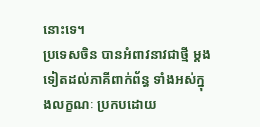នោះទេ។
ប្រទេសចិន បានអំពាវនាវជាថ្មី ម្តងទៀតដល់ភាគីពាក់ព័ន្ធ ទាំងអស់ក្នុងលក្ខណៈ ប្រកបដោយ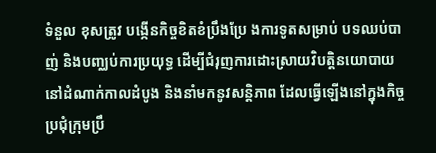ទំនួល ខុសត្រូវ បង្កើនកិច្ចខិតខំប្រឹងប្រែ ងការទូតសម្រាប់ បទឈប់បាញ់ និងបញ្ឈប់ការប្រយុទ្ធ ដើម្បីជំរុញការដោះស្រាយវិបត្តិនយោបាយ នៅដំណាក់កាលដំបូង និងនាំមកនូវសន្តិភាព ដែលធ្វើឡើងនៅក្នុងកិច្ចប្រជុំក្រុមប្រឹ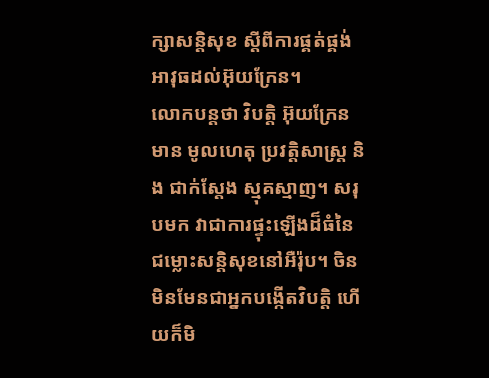ក្សាសន្តិសុខ ស្តីពីការផ្គត់ផ្គង់អាវុធដល់អ៊ុយក្រែន។
លោកបន្ដថា វិបត្តិ អ៊ុយក្រែន មាន មូលហេតុ ប្រវត្តិសាស្ត្រ និង ជាក់ស្តែង ស្មុគស្មាញ។ សរុបមក វាជាការផ្ទុះឡើងដ៏ធំនៃជម្លោះសន្តិសុខនៅអឺរ៉ុប។ ចិន មិនមែនជាអ្នកបង្កើតវិបត្តិ ហើយក៏មិ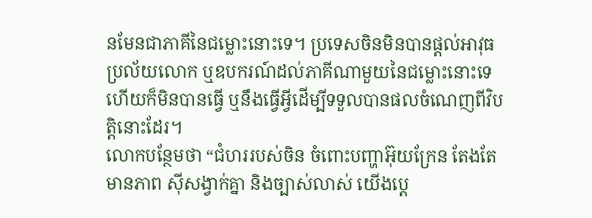នមែនជាភាគីនៃជម្លោះនោះទេ។ ប្រទេសចិនមិនបានផ្តល់អាវុធប្រល័យលោក ឬឧបករណ៍ដល់ភាគីណាមួយនៃជម្លោះនោះទេ ហើយក៏មិនបានធ្វើ ឬនឹងធ្វើអ្វីដើម្បីទទួលបានផលចំណេញពីវិបត្តិនោះដែរ។
លោកបន្ថែមថា “ជំហររបស់ចិន ចំពោះបញ្ហាអ៊ុយក្រែន តែងតែមានភាព ស៊ីសង្វាក់គ្នា និងច្បាស់លាស់ យើងប្តេ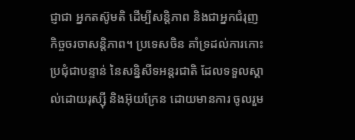ជ្ញាជា អ្នកតស៊ូមតិ ដើម្បីសន្តិភាព និងជាអ្នកជំរុញ កិច្ចចរចាសន្តិភាព។ ប្រទេសចិន គាំទ្រដល់ការកោះប្រជុំជាបន្ទាន់ នៃសន្និសីទអន្តរជាតិ ដែលទទួលស្គាល់ដោយរុស្ស៊ី និងអ៊ុយក្រែន ដោយមានការ ចូលរួម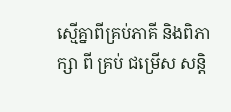ស្មើគ្នាពីគ្រប់ភាគី និងពិភាក្សា ពី គ្រប់ ជម្រើស សន្តិ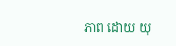ភាព ដោយ យុ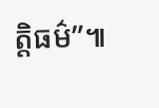ត្តិធម៌”៕